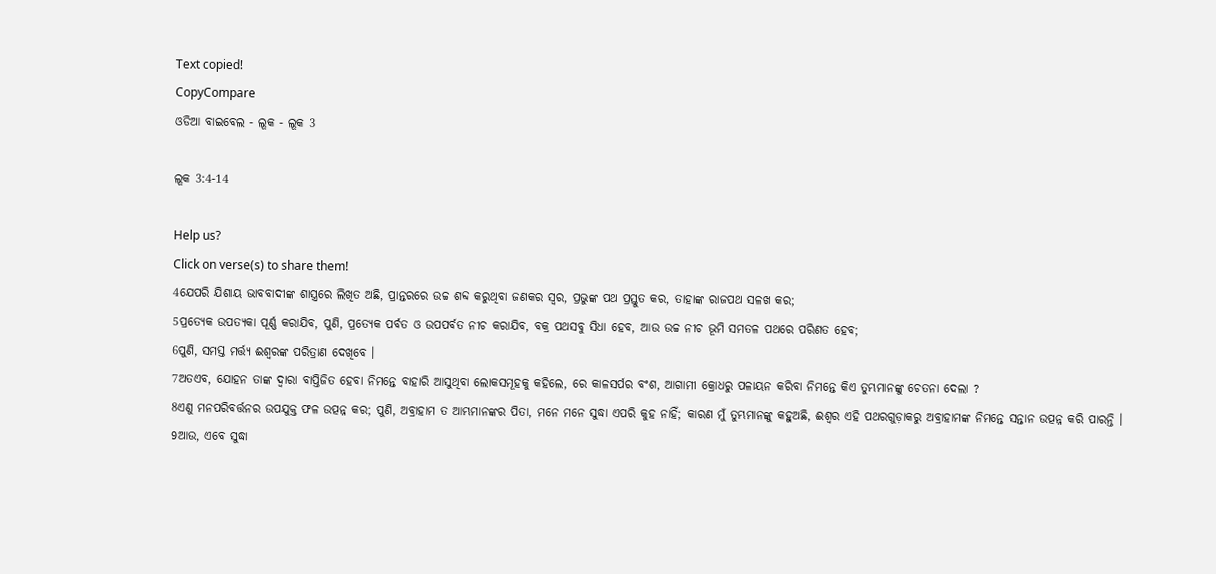Text copied!
CopyCompare
ଓଡିଆ ବାଇବେଲ - ଲୂକ - ଲୂକ 3

ଲୂକ 3:4-14

Help us?
Click on verse(s) to share them!
4ଯେପରି ଯିଶାୟ ଭାବବାଦୀଙ୍କ ଶାସ୍ତ୍ରରେ ଲିଖିତ ଅଛି, ପ୍ରାନ୍ତରରେ ଉଚ୍ଚ ଶବ୍ଦ କରୁଥିବା ଜଣକର ସ୍ୱର, ପ୍ରଭୁଙ୍କ ପଥ ପ୍ରସ୍ତୁତ କର, ତାହାଙ୍କ ରାଜପଥ ସଳଖ କର;
5ପ୍ରତ୍ୟେକ ଉପତ୍ୟକା ପୂର୍ଣ୍ଣ କରାଯିବ, ପୁଣି, ପ୍ରତ୍ୟେକ ପର୍ବତ ଓ ଉପପର୍ବତ ନୀଚ କରାଯିବ, ବକ୍ର ପଥସବୁ ସିଧା ହେବ, ଆଉ ଉଚ୍ଚ ନୀଚ ଭୂମି ସମତଳ ପଥରେ ପରିଣତ ହେବ;
6ପୁଣି, ସମସ୍ତ ମର୍ତ୍ତ୍ୟ ଈଶ୍ୱରଙ୍କ ପରିତ୍ରାଣ ଦେଖିବେ ।
7ଅତଏବ, ଯୋହନ ତାଙ୍କ ଦ୍ୱାରା ବାପ୍ତିଜିତ ହେବା ନିମନ୍ତେ ବାହାରି ଆସୁଥିବା ଲୋକସମୂହକୁ କହିଲେ, ରେ କାଳସର୍ପର ବଂଶ, ଆଗାମୀ କ୍ରୋଧରୁ ପଳାୟନ କରିବା ନିମନ୍ତେ କିଏ ତୁମ୍ଭମାନଙ୍କୁ ଚେତନା ଦେଲା ?
8ଏଣୁ ମନପରିବର୍ତ୍ତନର ଉପଯୁକ୍ତ ଫଳ ଉତ୍ପନ୍ନ କର; ପୁଣି, ଅବ୍ରାହାମ ତ ଆମ୍ଭମାନଙ୍କର ପିତା, ମନେ ମନେ ସୁଦ୍ଧା ଏପରି କୁହ ନାହିଁ; କାରଣ ମୁଁ ତୁମ୍ଭମାନଙ୍କୁ କହୁଅଛି, ଈଶ୍ୱର ଏହି ପଥରଗୁଡ଼ାକରୁ ଅବ୍ରାହାମଙ୍କ ନିମନ୍ତେ ସନ୍ତାନ ଉତ୍ପନ୍ନ କରି ପାରନ୍ତି ।
9ଆଉ, ଏବେ ସୁଦ୍ଧା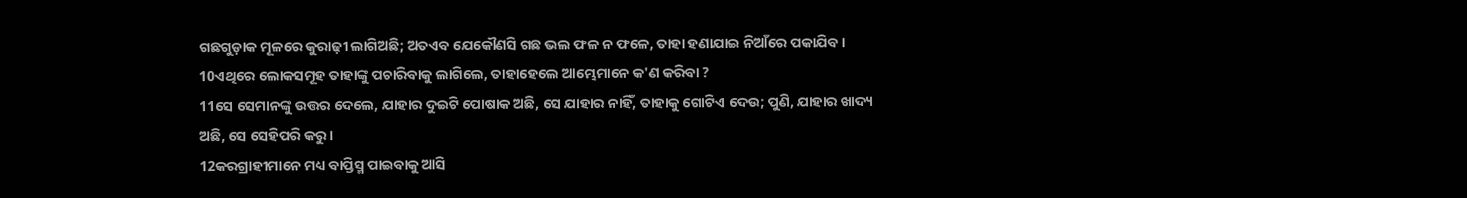ଗଛଗୁଡ଼ାକ ମୂଳରେ କୁରାଢ଼ୀ ଲାଗିଅଛି; ଅତଏବ ଯେକୌଣସି ଗଛ ଭଲ ଫଳ ନ ଫଳେ, ତାହା ହଣାଯାଇ ନିଆଁରେ ପକାଯିବ ।
10ଏଥିରେ ଲୋକସମୂହ ତାହାଙ୍କୁ ପଚାରିବାକୁ ଲାଗିଲେ, ତାହାହେଲେ ଆମ୍ଭେମାନେ କ'ଣ କରିବା ?
11ସେ ସେମାନଙ୍କୁ ଉତ୍ତର ଦେଲେ, ଯାହାର ଦୁଇଟି ପୋଷାକ ଅଛି, ସେ ଯାହାର ନାହିଁ, ତାହାକୁ ଗୋଟିଏ ଦେଉ; ପୁଣି, ଯାହାର ଖାଦ୍ୟ ଅଛି, ସେ ସେହିପରି କରୁ ।
12କରଗ୍ରାହୀମାନେ ମଧ୍ୟ ବାପ୍ତିସ୍ମ ପାଇବାକୁ ଆସି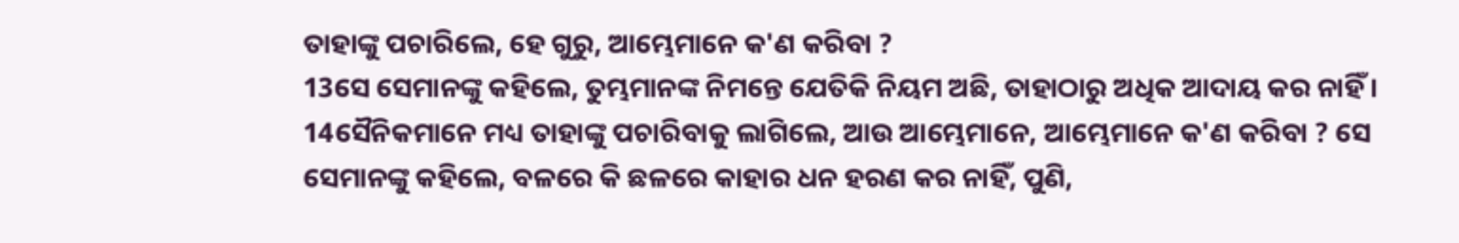ତାହାଙ୍କୁ ପଚାରିଲେ, ହେ ଗୁରୁ, ଆମ୍ଭେମାନେ କ'ଣ କରିବା ?
13ସେ ସେମାନଙ୍କୁ କହିଲେ, ତୁମ୍ଭମାନଙ୍କ ନିମନ୍ତେ ଯେତିକି ନିୟମ ଅଛି, ତାହାଠାରୁ ଅଧିକ ଆଦାୟ କର ନାହିଁ ।
14ସୈନିକମାନେ ମଧ୍ୟ ତାହାଙ୍କୁ ପଚାରିବାକୁ ଲାଗିଲେ, ଆଉ ଆମ୍ଭେମାନେ, ଆମ୍ଭେମାନେ କ'ଣ କରିବା ? ସେ ସେମାନଙ୍କୁ କହିଲେ, ବଳରେ କି ଛଳରେ କାହାର ଧନ ହରଣ କର ନାହିଁ, ପୁଣି,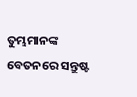ତୁମ୍ଭମାନଙ୍କ ବେତନରେ ସନ୍ତୁଷ୍ଟ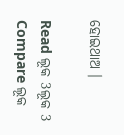ହୋଇଥାଅ ।

Read ଲୂକ 3ଲୂକ 3
Compare ଲୂକ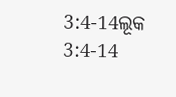3:4-14ଲୂକ 3:4-14